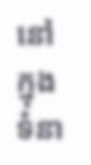នៅក្នុងទំនា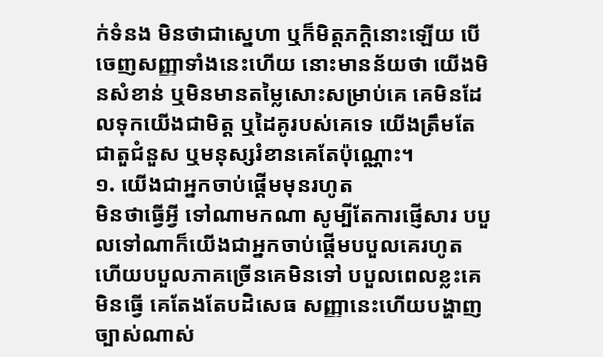ក់ទំនង មិនថាជាស្នេហា ឬក៏មិត្តភក្តិនោះឡើយ បើចេញសញ្ញាទាំងនេះហើយ នោះមានន័យថា យើងមិនសំខាន់ ឬមិនមានតម្លៃសោះសម្រាប់គេ គេមិនដែលទុកយើងជាមិត្ត ឬដៃគូរបស់គេទេ យើងត្រឹមតែជាតួជំនួស ឬមនុស្សរំខានគេតែប៉ុណ្ណោះ។
១. យើងជាអ្នកចាប់ផ្ដើមមុនរហូត
មិនថាធ្វើអ្វី ទៅណាមកណា សូម្បីតែការផ្ញើសារ បបួលទៅណាក៏យើងជាអ្នកចាប់ផ្ដើមបបួលគេរហូត ហើយបបួលភាគច្រើនគេមិនទៅ បបួលពេលខ្លះគេមិនធ្វើ គេតែងតែបដិសេធ សញ្ញានេះហើយបង្ហាញច្បាស់ណាស់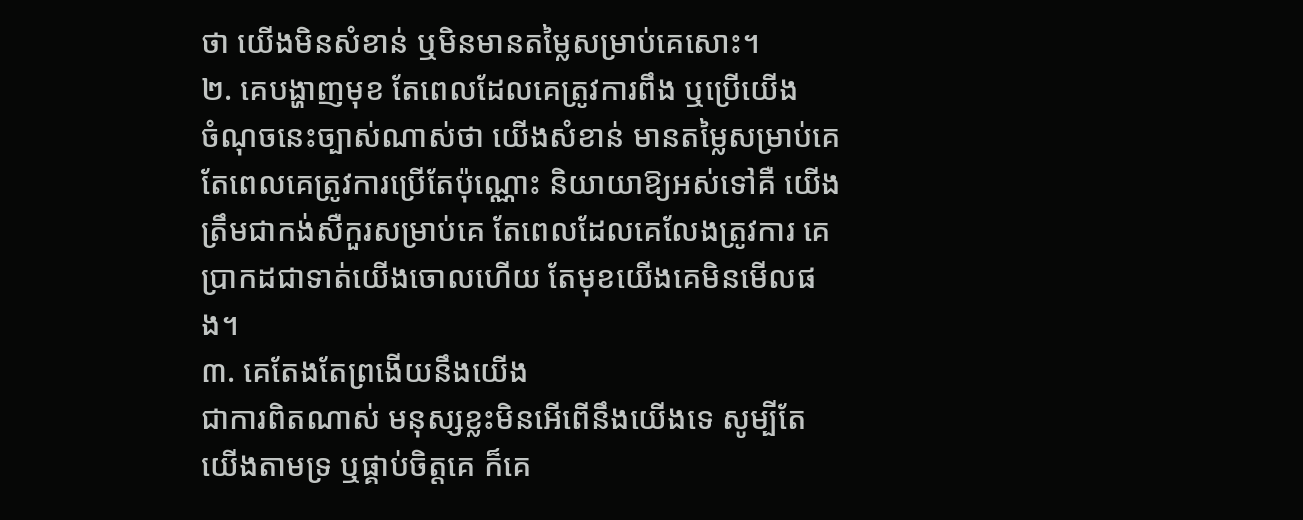ថា យើងមិនសំខាន់ ឬមិនមានតម្លៃសម្រាប់គេសោះ។
២. គេបង្ហាញមុខ តែពេលដែលគេត្រូវការពឹង ឬប្រើយើង
ចំណុចនេះច្បាស់ណាស់ថា យើងសំខាន់ មានតម្លៃសម្រាប់គេតែពេលគេត្រូវការប្រើតែប៉ុណ្ណោះ និយាយាឱ្យអស់ទៅគឺ យើងត្រឹមជាកង់សឺកួរសម្រាប់គេ តែពេលដែលគេលែងត្រូវការ គេប្រាកដជាទាត់យើងចោលហើយ តែមុខយើងគេមិនមើលផង។
៣. គេតែងតែព្រងើយនឹងយើង
ជាការពិតណាស់ មនុស្សខ្លះមិនអើពើនឹងយើងទេ សូម្បីតែយើងតាមទ្រ ឬផ្គាប់ចិត្តគេ ក៏គេ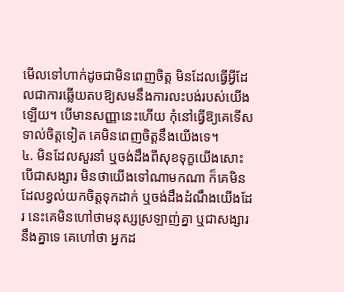មើលទៅហាក់ដូចជាមិនពេញចិត្ត មិនដែលធ្វើអ្វីដែលជាការឆ្លើយតបឱ្យសមនឹងការលះបង់របស់យើងឡើយ។ បើមានសញ្ញានេះហើយ កុំនៅធ្វើឱ្យគេទើសទាល់ចិត្តទៀត គេមិនពេញចិត្តនឹងយើងទេ។
៤. មិនដែលសួរនាំ ឬចង់ដឹងពីសុខទុក្ខយើងសោះ
បើជាសង្សារ មិនថាយើងទៅណាមកណា ក៏គេមិនដែលខ្វល់យកចិត្តទុកដាក់ ឬចង់ដឹងដំណឹងយើងដែរ នេះគេមិនហៅថាមនុស្សស្រឡាញ់គ្នា ឬជាសង្សារនឹងគ្នាទេ គេហៅថា អ្នកដ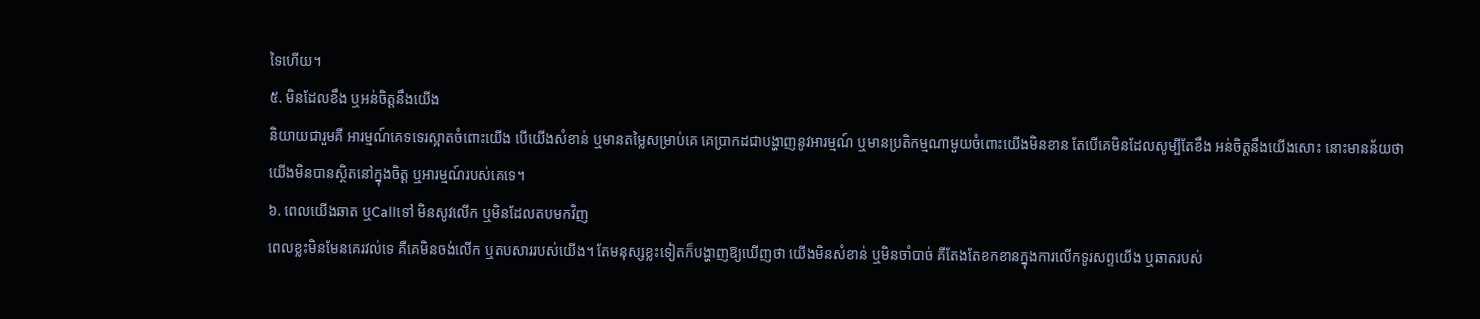ទៃហើយ។
៥. មិនដែលខឹង ឬអន់ចិត្តនឹងយើង
និយាយជារួមគឺ អារម្មណ៍គេទទេរស្អាតចំពោះយើង បើយើងសំខាន់ ឬមានតម្លៃសម្រាប់គេ គេប្រាកដជាបង្ហាញនូវអារម្មណ៍ ឬមានប្រតិកម្មណាមួយចំពោះយើងមិនខាន តែបើគេមិនដែលសូម្បីតែខឹង អន់ចិត្តនឹងយើងសោះ នោះមានន័យថា យើងមិនបានស្ថិតនៅក្នុងចិត្ត ឬអារម្មណ៍របស់គេទេ។
៦. ពេលយើងឆាត ឬCallទៅ មិនសូវលើក ឬមិនដែលតបមកវិញ
ពេលខ្លះមិនមែនគេរវល់ទេ គឺគេមិនចង់លើក ឬតបសាររបស់យើង។ តែមនុស្សខ្លះទៀតក៏បង្ហាញឱ្យឃើញថា យើងមិនសំខាន់ ឬមិនចាំបាច់ គឺតែងតែខកខានក្នុងការលើកទូរសព្ទយើង ឬឆាតរបស់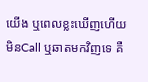យើង ឬពេលខ្លះឃើញហើយមិនCall ឬឆាតមកវិញទេ គឺ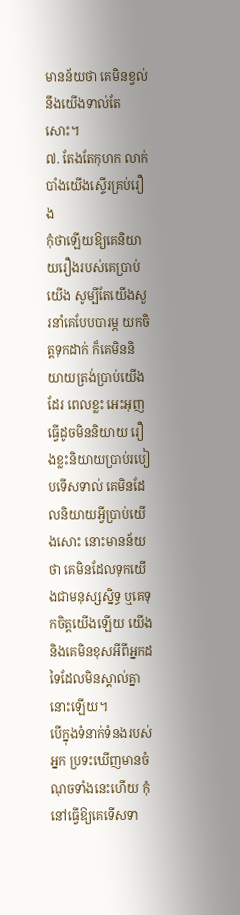មានន័យថា គេមិនខ្វល់នឹងយើងទាល់តែសោះ។
៧. តែងតែកុហក លាក់បាំងយើងស្ទើរគ្រប់រឿង
កុំថាឡើយឱ្យគេនិយាយរឿងរបស់គេប្រាប់យើង សូម្បីតែយើងសួរនាំគេបែបបារម្ភ យកចិត្តទុកដាក់ ក៏គេមិននិយាយត្រង់ប្រាប់យើងដែរ ពេលខ្លះ អេះអុញធ្វើដូចមិននិយាយ រឿងខ្លះនិយាយប្រាប់របៀបទើសទាល់ គេមិនដែលនិយាយអ្វីប្រាប់យើងសោះ នោះមានន័យថា គេមិនដែលទុកយើងជាមនុស្សស្និទ្ធ ឬគេទុកចិត្តយើងឡើយ យើង និងគេមិនខុសអីពីអ្នកដទៃដែលមិនស្គាល់គ្នានោះឡើយ។
បើក្នុងទំនាក់ទំនងរបស់អ្នក ប្រទះឃើញមានចំណុចទាំងនេះហើយ កុំនៅធ្វើឱ្យគេទើសទា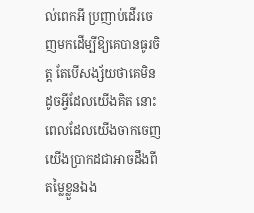ល់ពេកអី ប្រញាប់ដើរចេញមកដើម្បីឱ្យគេបានធូរចិត្ត តែបើសង្ស័យថាគេមិនដូចអ្វីដែលយើងគិត នោះពេលដែលយើងចាកចេញ យើងប្រាកដជាអាចដឹងពីតម្លៃខ្លួនឯង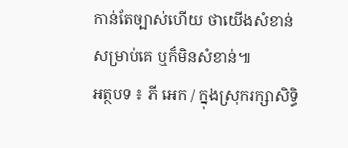កាន់តែច្បាស់ហើយ ថាយើងសំខាន់សម្រាប់គេ ឬក៏មិនសំខាន់៕
អត្ថបទ ៖ ភី អេក / ក្នុងស្រុករក្សាសិទ្ធិ